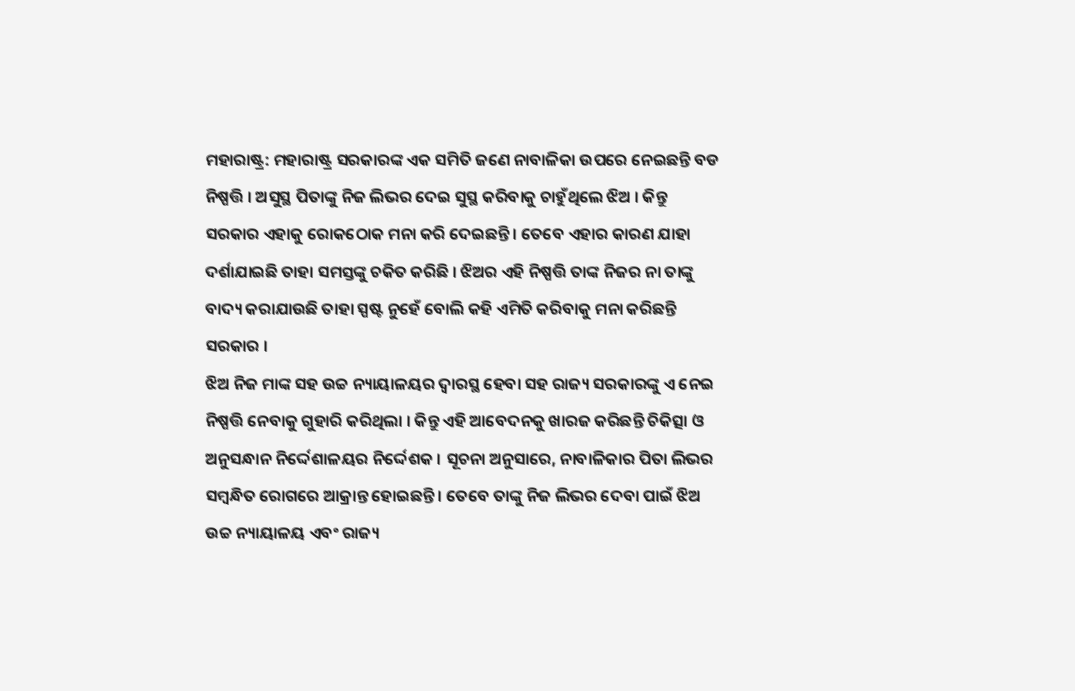ମହାରାଷ୍ଟ୍ର: ମହାରାଷ୍ଟ୍ର ସରକାରଙ୍କ ଏକ ସମିତି ଜଣେ ନାବାଳିକା ଉପରେ ନେଇଛନ୍ତି ବଡ ନିଷ୍ପତ୍ତି । ଅସୁସ୍ଥ ପିତାଙ୍କୁ ନିଜ ଲିଭର ଦେଇ ସୁସ୍ଥ କରିବାକୁ ଚାହୁଁଥିଲେ ଝିଅ । କିନ୍ତୁ ସରକାର ଏହାକୁ ରୋକଠୋକ ମନା କରି ଦେଇଛନ୍ତି । ତେବେ ଏହାର କାରଣ ଯାହା ଦର୍ଶାଯାଇଛି ତାହା ସମସ୍ତଙ୍କୁ ଚକିତ କରିଛି । ଝିଅର ଏହି ନିଷ୍ପତ୍ତି ତାଙ୍କ ନିଜର ନା ତାଙ୍କୁ ବାଦ୍ୟ କରାଯାଉଛି ତାହା ସ୍ପଷ୍ଟ ନୁହେଁ ବୋଲି କହି ଏମିତି କରିବାକୁ ମନା କରିଛନ୍ତି ସରକାର ।
ଝିଅ ନିଜ ମାଙ୍କ ସହ ଉଚ୍ଚ ନ୍ୟାୟାଳୟର ଦ୍ୱାରସ୍ଥ ହେବା ସହ ରାଜ୍ୟ ସରକାରଙ୍କୁ ଏ ନେଇ ନିଷ୍ପତ୍ତି ନେବାକୁ ଗୁହାରି କରିଥିଲା । କିନ୍ତୁ ଏହି ଆବେଦନକୁ ଖାରଜ କରିଛନ୍ତି ଚିକିତ୍ସା ଓ ଅନୁସନ୍ଧାନ ନିର୍ଦ୍ଦେଶାଳୟର ନିର୍ଦ୍ଦେଶକ । ସୂଚନା ଅନୁସାରେ, ନାବାଳିକାର ପିତା ଲିଭର ସମ୍ବନ୍ଧିତ ରୋଗରେ ଆକ୍ରାନ୍ତ ହୋଇଛନ୍ତି । ତେବେ ତାଙ୍କୁ ନିଜ ଲିଭର ଦେବା ପାଇଁ ଝିଅ ଉଚ୍ଚ ନ୍ୟାୟାଳୟ ଏବଂ ରାଜ୍ୟ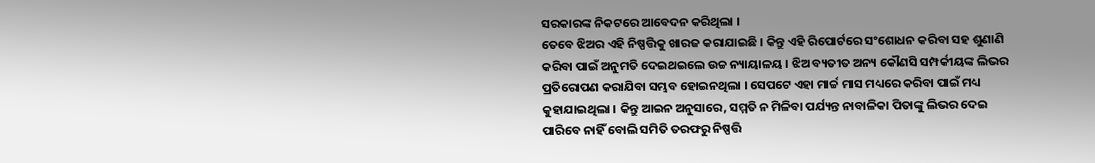ସରକାରଙ୍କ ନିକଟରେ ଆବେଦନ କରିଥିଲା ।
ତେବେ ଝିଅର ଏହି ନିଷ୍ପତ୍ତିକୁ ଖାରଜ କରାଯାଇଛି । କିନ୍ତୁ ଏହି ରିପୋର୍ଟରେ ସଂଶୋଧନ କରିବା ସହ ଶୁଣାଣି କରିବା ପାଇଁ ଅନୁମତି ଦେଇଥଇଲେ ଉଚ୍ଚ ନ୍ୟାୟାଳୟ । ଝିଅ ବ୍ୟତୀତ ଅନ୍ୟ କୌଣସି ସମ୍ପର୍କୀୟଙ୍କ ଲିଭର ପ୍ରତିରୋପଣ କରାଯିବା ସମ୍ଭବ ହୋଇନଥିଲା । ସେପଟେ ଏହା ମାର୍ଚ୍ଚ ମାସ ମଧ୍ୟରେ କରିବା ପାଇଁ ମଧ୍ୟ କୁହାଯାଇଥିଲା । କିନ୍ତୁ ଆଇନ ଅନୁସାରେ, ସମ୍ମତି ନ ମିଳିବା ପର୍ଯ୍ୟନ୍ତ ନାବାଳିକା ପିତାଙ୍କୁ ଲିଭର ଦେଇ ପାରିବେ ନାହିଁ ବୋଲି ସମିତି ତରଫରୁ ନିଷ୍ପତ୍ତି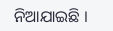ନିଆଯାଇଛି ।